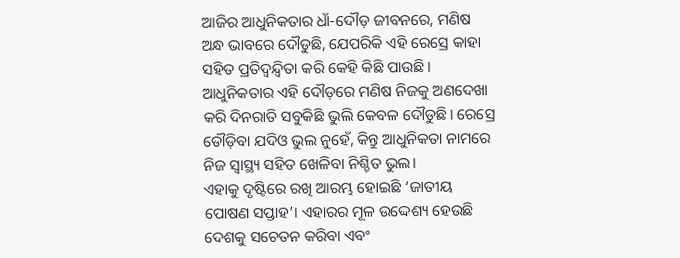ଆଜିର ଆଧୁନିକତାର ଧାଁ-ଦୌଡ଼ ଜୀବନରେ, ମଣିଷ ଅନ୍ଧ ଭାବରେ ଦୌଡୁଛି, ଯେପରିକି ଏହି ରେସ୍ରେ କାହା ସହିତ ପ୍ରତିଦ୍ୱନ୍ଦ୍ୱିତା କରି କେହି କିଛି ପାଉଛି। ଆଧୁନିକତାର ଏହି ଦୌଡ଼ରେ ମଣିଷ ନିଜକୁ ଅଣଦେଖା କରି ଦିନରାତି ସବୁକିଛି ଭୁଲି କେବଳ ଦୌଡୁଛି। ରେସ୍ରେ ଡୌଡ଼ିବା ଯଦିଓ ଭୁଲ ନୁହେଁ, କିନ୍ତୁ ଆଧୁନିକତା ନାମରେ ନିଜ ସ୍ୱାସ୍ଥ୍ୟ ସହିତ ଖେଳିବା ନିଶ୍ଚିତ ଭୁଲ।
ଏହାକୁ ଦୃଷ୍ଟିରେ ରଖି ଆରମ୍ଭ ହୋଇଛି ‘ଜାତୀୟ ପୋଷଣ ସପ୍ତାହ’। ଏହାରର ମୂଳ ଉଦ୍ଦେଶ୍ୟ ହେଉଛି ଦେଶକୁ ସଚେତନ କରିବା ଏବଂ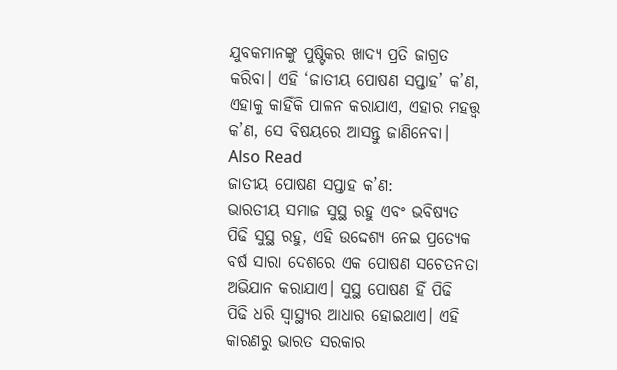ଯୁବକମାନଙ୍କୁ ପୁଷ୍ଟିକର ଖାଦ୍ୟ ପ୍ରତି ଜାଗ୍ରତ କରିବା। ଏହି ‘ଜାତୀୟ ପୋଷଣ ସପ୍ତାହ’ କ’ଣ, ଏହାକୁ କାହିଁକି ପାଳନ କରାଯାଏ, ଏହାର ମହତ୍ତ୍ୱ କ’ଣ, ସେ ବିଷୟରେ ଆସନ୍ତୁ ଜାଣିନେବା।
Also Read
ଜାତୀୟ ପୋଷଣ ସପ୍ତାହ କ’ଣ:
ଭାରତୀୟ ସମାଜ ସୁସ୍ଥ ରହୁ ଏବଂ ଭବିଷ୍ୟତ ପିଢି ସୁସ୍ଥ ରହୁ, ଏହି ଉଦ୍ଦେଶ୍ୟ ନେଇ ପ୍ରତ୍ୟେକ ବର୍ଷ ସାରା ଦେଶରେ ଏକ ପୋଷଣ ସଚେତନତା ଅଭିଯାନ କରାଯାଏ। ସୁସ୍ଥ ପୋଷଣ ହିଁ ପିଢି ପିଢି ଧରି ସ୍ୱାସ୍ଥ୍ୟର ଆଧାର ହୋଇଥାଏ। ଏହି କାରଣରୁ ଭାରତ ସରକାର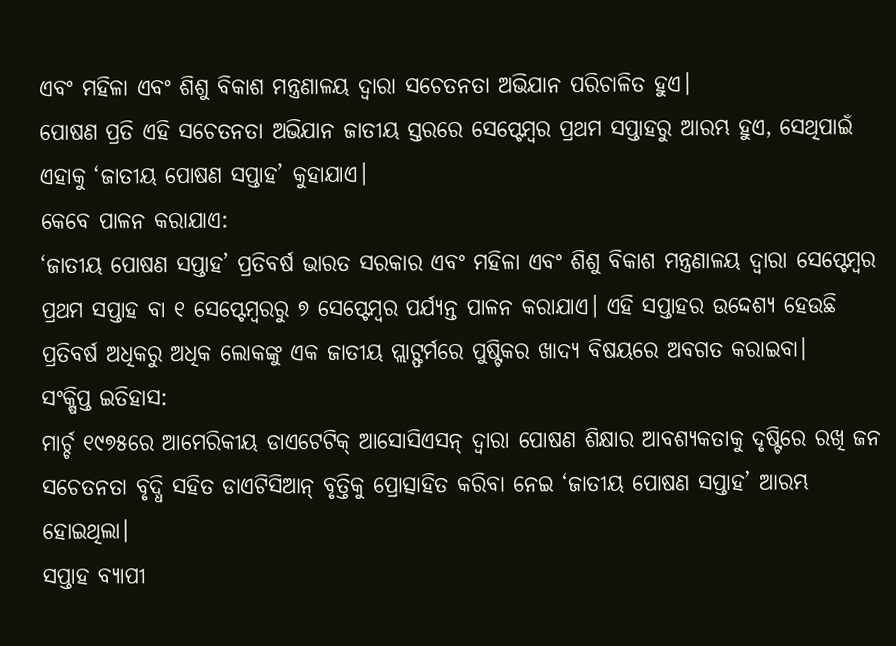ଏବଂ ମହିଳା ଏବଂ ଶିଶୁ ବିକାଶ ମନ୍ତ୍ରଣାଳୟ ଦ୍ୱାରା ସଚେତନତା ଅଭିଯାନ ପରିଚାଳିତ ହୁଏ।
ପୋଷଣ ପ୍ରତି ଏହି ସଚେତନତା ଅଭିଯାନ ଜାତୀୟ ସ୍ତରରେ ସେପ୍ଟେମ୍ବର ପ୍ରଥମ ସପ୍ତାହରୁ ଆରମ୍ଭ ହୁଏ, ସେଥିପାଇଁ ଏହାକୁ ‘ଜାତୀୟ ପୋଷଣ ସପ୍ତାହ’ କୁହାଯାଏ।
କେବେ ପାଳନ କରାଯାଏ:
‘ଜାତୀୟ ପୋଷଣ ସପ୍ତାହ’ ପ୍ରତିବର୍ଷ ଭାରତ ସରକାର ଏବଂ ମହିଳା ଏବଂ ଶିଶୁ ବିକାଶ ମନ୍ତ୍ରଣାଳୟ ଦ୍ୱାରା ସେପ୍ଟେମ୍ବର ପ୍ରଥମ ସପ୍ତାହ ବା ୧ ସେପ୍ଟେମ୍ବରରୁ ୭ ସେପ୍ଟେମ୍ବର ପର୍ଯ୍ୟନ୍ତ ପାଳନ କରାଯାଏ। ଏହି ସପ୍ତାହର ଉଦ୍ଦେଶ୍ୟ ହେଉଛି ପ୍ରତିବର୍ଷ ଅଧିକରୁ ଅଧିକ ଲୋକଙ୍କୁ ଏକ ଜାତୀୟ ପ୍ଲାଟ୍ଫର୍ମରେ ପୁଷ୍ଟିକର ଖାଦ୍ୟ ବିଷୟରେ ଅବଗତ କରାଇବା।
ସଂକ୍ଷିପ୍ତ ଇତିହାସ:
ମାର୍ଚ୍ଚ ୧୯୭୫ରେ ଆମେରିକୀୟ ଡାଏଟେଟିକ୍ ଆସୋସିଏସନ୍ ଦ୍ୱାରା ପୋଷଣ ଶିକ୍ଷାର ଆବଶ୍ୟକତାକୁ ଦୃଷ୍ଟିରେ ରଖି ଜନ ସଚେତନତା ବୃଦ୍ଧି ସହିତ ଡାଏଟିସିଆନ୍ ବୃତ୍ତିକୁ ପ୍ରୋତ୍ସାହିତ କରିବା ନେଇ ‘ଜାତୀୟ ପୋଷଣ ସପ୍ତାହ’ ଆରମ୍ଭ ହୋଇଥିଲା।
ସପ୍ତାହ ବ୍ୟାପୀ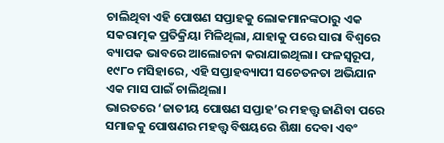ଚାଲିଥିବା ଏହି ପୋଷଣ ସପ୍ତାହକୁ ଲୋକମାନଙ୍କଠାରୁ ଏକ ସକରାତ୍ମକ ପ୍ରତିକ୍ରିୟା ମିଳିଥିଲା, ଯାହାକୁ ପରେ ସାରା ବିଶ୍ୱରେ ବ୍ୟାପକ ଭାବରେ ଆଲୋଚନା କରାଯାଇଥିଲା। ଫଳସ୍ୱରୂପ, ୧୯୮୦ ମସିହାରେ, ଏହି ସପ୍ତାହବ୍ୟାପୀ ସଚେତନତା ଅଭିଯାନ ଏକ ମାସ ପାଇଁ ଚାଲିଥିଲା।
ଭାରତରେ ‘ଜାତୀୟ ପୋଷଣ ସପ୍ତାହ’ର ମହତ୍ତ୍ୱ ଜାଣିବା ପରେ ସମାଜକୁ ପୋଷଣର ମହତ୍ତ୍ୱ ବିଷୟରେ ଶିକ୍ଷା ଦେବା ଏବଂ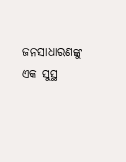ଜନସାଧାରଣଙ୍କୁ ଏକ ସୁସ୍ଥ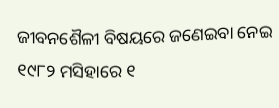ଜୀବନଶୈଳୀ ବିଷୟରେ ଜଣେଇବା ନେଇ ୧୯୮୨ ମସିହାରେ ୧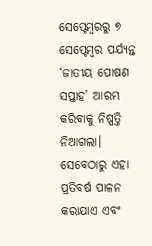ସେପ୍ଟେମ୍ବରରୁ ୭ ସେପ୍ଟେମ୍ବର ପର୍ଯ୍ୟନ୍ତ ‘ଜାତୀୟ ପୋଷଣ ସପ୍ତାହ’ ଆରମ୍ଭ କରିବାକୁ ନିଷ୍ପତ୍ତି ନିଆଗଲା। ସେବେଠାରୁ ଏହା ପ୍ରତିବର୍ଷ ପାଳନ କରାଯାଏ ଏବଂ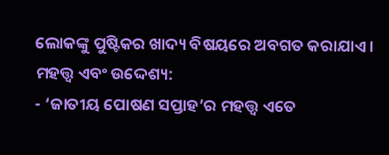ଲୋକଙ୍କୁ ପୁଷ୍ଟିକର ଖାଦ୍ୟ ବିଷୟରେ ଅବଗତ କରାଯାଏ।
ମହତ୍ତ୍ୱ ଏବଂ ଉଦ୍ଦେଶ୍ୟ:
- ‘ଜାତୀୟ ପୋଷଣ ସପ୍ତାହ’ର ମହତ୍ତ୍ୱ ଏତେ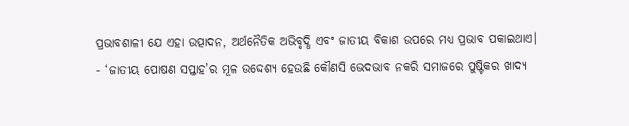ପ୍ରଭାବଶାଳୀ ଯେ ଏହା ଉତ୍ପାଦନ, ଅର୍ଥନୈତିକ ଅଭିବୃଦ୍ଧି ଏବଂ ଜାତୀୟ ବିକାଶ ଉପରେ ମଧ୍ୟ ପ୍ରଭାବ ପକାଇଥାଏ।
- ‘ଜାତୀୟ ପୋଷଣ ସପ୍ତାହ’ର ମୂଳ ଉଦ୍ଦେଶ୍ୟ ହେଉଛି କୌଣସି ଭେଦଭାବ ନକରି ସମାଜରେ ପୁଷ୍ଟିକର ଖାଦ୍ୟ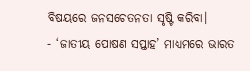ବିଷୟରେ ଜନସଚେତନତା ସୃଷ୍ଟି କରିବା।
- ‘ଜାତୀୟ ପୋଷଣ ସପ୍ତାହ’ ମାଧ୍ୟମରେ ଭାରତ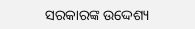ସରକାରଙ୍କ ଉଦ୍ଦେଶ୍ୟ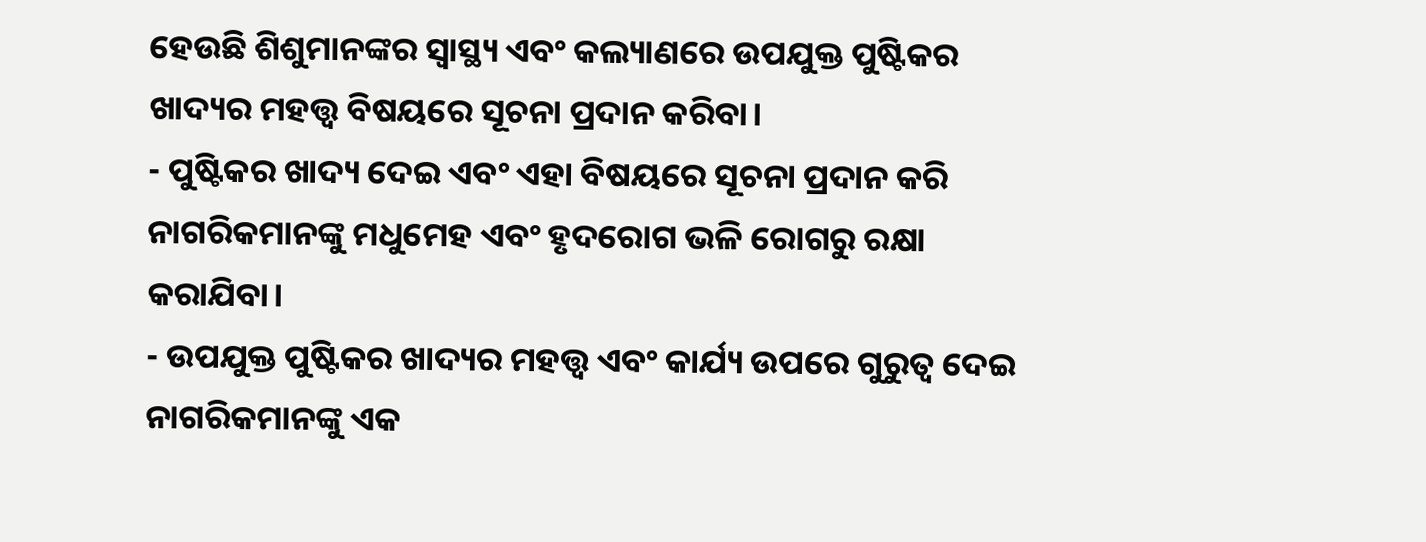ହେଉଛି ଶିଶୁମାନଙ୍କର ସ୍ୱାସ୍ଥ୍ୟ ଏବଂ କଲ୍ୟାଣରେ ଉପଯୁକ୍ତ ପୁଷ୍ଟିକର ଖାଦ୍ୟର ମହତ୍ତ୍ୱ ବିଷୟରେ ସୂଚନା ପ୍ରଦାନ କରିବା।
- ପୁଷ୍ଟିକର ଖାଦ୍ୟ ଦେଇ ଏବଂ ଏହା ବିଷୟରେ ସୂଚନା ପ୍ରଦାନ କରି ନାଗରିକମାନଙ୍କୁ ମଧୁମେହ ଏବଂ ହୃଦରୋଗ ଭଳି ରୋଗରୁ ରକ୍ଷା କରାଯିବା।
- ଉପଯୁକ୍ତ ପୁଷ୍ଟିକର ଖାଦ୍ୟର ମହତ୍ତ୍ୱ ଏବଂ କାର୍ଯ୍ୟ ଉପରେ ଗୁରୁତ୍ୱ ଦେଇ ନାଗରିକମାନଙ୍କୁ ଏକ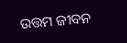ଉତ୍ତମ ଜୀବନ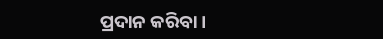ପ୍ରଦାନ କରିବା।